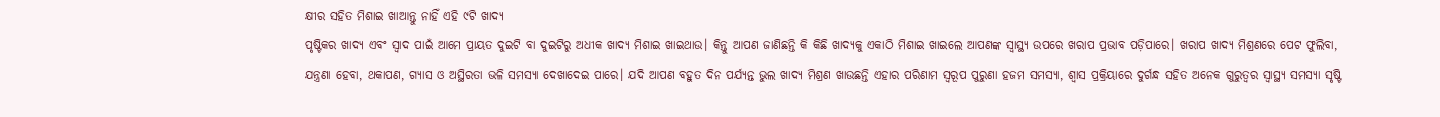କ୍ଷୀର ସହିତ ମିଶାଇ ଖାଆନ୍ତୁ ନାହିଁ ଏହି ୯ଟି ଖାଦ୍ୟ
ପୃଷ୍ଟିକର ଖାଦ୍ୟ ଏବଂ ସ୍ୱାଦ ପାଇଁ ଆମେ ପ୍ରାୟତ ଦୁଇଟି ବା ଦୁଇଟିରୁ ଅଧୀକ ଖାଦ୍ୟ ମିଶାଇ ଖାଇଥାଉ। କିନ୍ତୁ ଆପଣ ଜାଣିଛନ୍ତି କି କିଛି ଖାଦ୍ୟକୁ ଏକାଠି ମିଶାଇ ଖାଇଲେ ଆପଣଙ୍କ ସ୍ୱାସ୍ଥ୍ୟ ଉପରେ ଖରାପ ପ୍ରଭାବ ପଡ଼ିପାରେ। ଖରାପ ଖାଦ୍ୟ ମିଶ୍ରଣରେ ପେଟ ଫୁଲିବା, ଯନ୍ତ୍ରଣା ହେବା, ଥକାପଣ, ଗ୍ୟାସ ଓ ଅସ୍ଥିରତା ଭଳି ସମସ୍ୟା ଦେଖାଦେଇ ପାରେ। ଯଦି ଆପଣ ବହୁତ ଦିନ ପର୍ଯ୍ୟନ୍ତ ଭୁଲ ଖାଦ୍ୟ ମିଶ୍ରଣ ଖାଉଛନ୍ତି ଏହାର ପରିଣାମ ସ୍ୱରୂପ ପୁରୁଣା ହଜମ ସମସ୍ୟା, ଶ୍ୱାସ ପ୍ରକ୍ରିୟାରେ ଦୁର୍ଗନ୍ଧ ସହିତ ଅନେକ ଗୁରୁତ୍ୱର ସ୍ୱାସ୍ଥ୍ୟ ସମସ୍ୟା ସୃଷ୍ଟି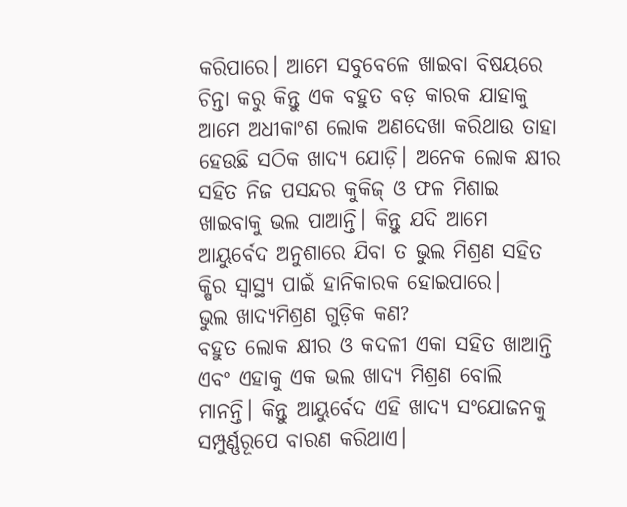କରିପାରେ। ଆମେ ସବୁବେଳେ ଖାଇବା ବିଷୟରେ ଚିନ୍ତା କରୁ କିନ୍ତୁ ଏକ ବହୁତ ବଡ଼ କାରକ ଯାହାକୁ ଆମେ ଅଧୀକାଂଶ ଲୋକ ଅଣଦେଖା କରିଥାଉ ତାହା ହେଉଛି ସଠିକ ଖାଦ୍ୟ ଯୋଡ଼ି। ଅନେକ ଲୋକ କ୍ଷୀର ସହିତ ନିଜ ପସନ୍ଦର କୁକିଜ୍ ଓ ଫଳ ମିଶାଇ ଖାଇବାକୁ ଭଲ ପାଆନ୍ତି। କିନ୍ତୁ ଯଦି ଆମେ ଆୟୁର୍ବେଦ ଅନୁଶାରେ ଯିବା ତ ଭୁଲ ମିଶ୍ରଣ ସହିତ କ୍ଷିର ସ୍ୱାସ୍ଥ୍ୟ ପାଇଁ ହାନିକାରକ ହୋଇପାରେ।
ଭୁଲ ଖାଦ୍ୟମିଶ୍ରଣ ଗୁଡ଼ିକ କଣ?
ବହୁତ ଲୋକ କ୍ଷୀର ଓ କଦଳୀ ଏକା ସହିତ ଖାଆନ୍ତି ଏବଂ ଏହାକୁ ଏକ ଭଲ ଖାଦ୍ୟ ମିଶ୍ରଣ ବୋଲି ମାନନ୍ତି। କିନ୍ତୁ ଆୟୁର୍ବେଦ ଏହି ଖାଦ୍ୟ ସଂଯୋଜନକୁ ସମ୍ପୁର୍ଣ୍ଣରୂପେ ବାରଣ କରିଥାଏ।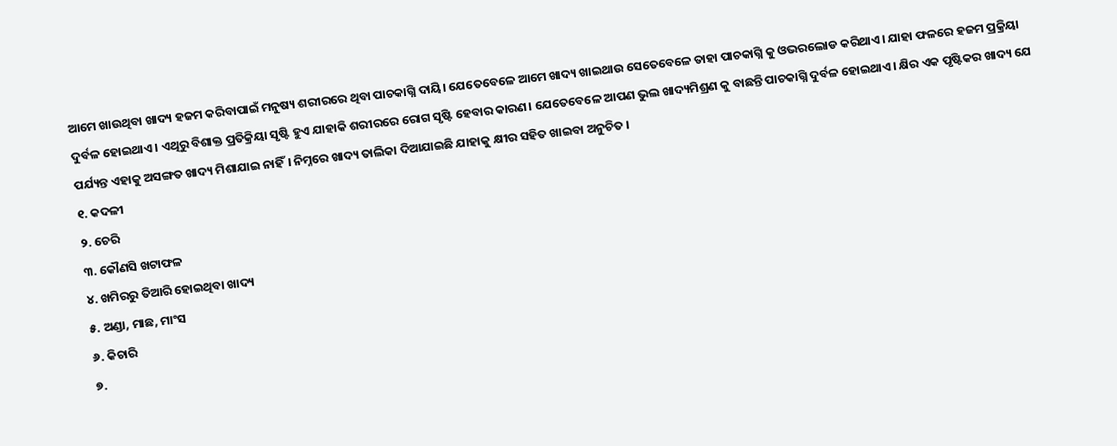ଆମେ ଖାଉଥିବା ଖାଦ୍ୟ ହଜମ କରିବାପାଇଁ ମନୁଷ୍ୟ ଶରୀରରେ ଥିବା ପାଚକାଗ୍ନି ଦାୟି। ଯେତେବେଳେ ଆମେ ଖାଦ୍ୟ ଖାଇଥାଉ ସେତେବେଳେ ତାହା ପାଚକାଗ୍ନି କୁ ଓଭରଲୋଡ କରିଥାଏ। ଯାହା ଫଳରେ ହଜମ ପ୍ରକ୍ରିୟା ଦୁର୍ବଳ ହୋଇଥାଏ। ଏଥିରୁ ବିଶାକ୍ତ ପ୍ରତିକ୍ରିୟା ସୃଷ୍ଟି ହୁଏ ଯାହାକି ଶରୀରରେ ରୋଗ ସୃଷ୍ଟି ହେବାର କାରଣ। ଯେତେବେଳେ ଆପଣ ଭୁଲ ଖାଦ୍ୟମିଶ୍ରଣ କୁ ବାଛନ୍ତି ପାଚକାଗ୍ନି ଦୁର୍ବଳ ହୋଇଥାଏ। କ୍ଷିର ଏକ ପୃଷ୍ଟିକର ଖାଦ୍ୟ ଯେ ପର୍ଯ୍ୟନ୍ତ ଏହାକୁ ଅସଙ୍ଗତ ଖାଦ୍ୟ ମିଶାଯାଇ ନାହିଁ। ନିମ୍ନରେ ଖାଦ୍ୟ ତାଲିକା ଦିଆଯାଇଛି ଯାହାକୁ କ୍ଷୀର ସହିତ ଖାଇବା ଅନୁଚିତ ।
୧. କଦଳୀ
୨. ଚେରି
୩. କୌଣସି ଖଟାଫଳ
୪. ଖମିରରୁ ତିଆରି ହୋଇଥିବା ଖାଦ୍ୟ
୫. ଅଣ୍ଡା, ମାଛ, ମାଂସ
୬. କିଚାରି
୭.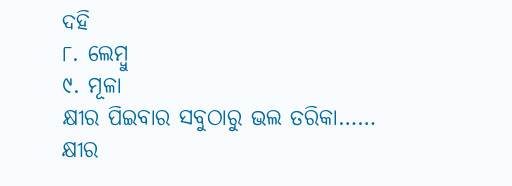ଦହି
୮. ଲେମ୍ବୁ
୯. ମୂଳା
କ୍ଷୀର ପିଇବାର ସବୁଠାରୁ ଭଲ ତରିକା……
କ୍ଷୀର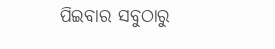ପିଇବାର ସବୁଠାରୁ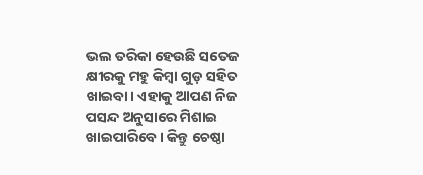ଭଲ ତରିକା ହେଉଛି ସତେଜ କ୍ଷୀରକୁ ମହୁ କିମ୍ବା ଗୁଡ଼ ସହିତ ଖାଇବା। ଏହାକୁ ଆପଣ ନିଜ ପସନ୍ଦ ଅନୁସାରେ ମିଶାଇ ଖାଇପାରିବେ। କିନ୍ତୁ ଚେଷ୍ଠା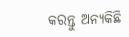କରନ୍ତୁ ଅନ୍ୟକିଛି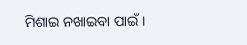ମିଶାଇ ନଖାଇବା ପାଇଁ।